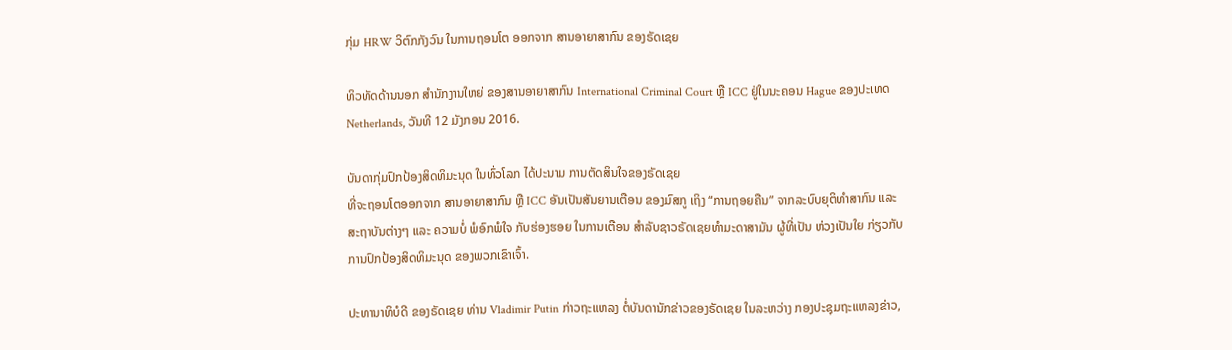ກຸ່ມ HRW ວິຕົກກັງວົນ ໃນການຖອນໂຕ ອອກຈາກ ສານອາຍາສາກົນ ຂອງຣັດເຊຍ

ທິວທັດດ້ານນອກ ສຳນັກງານໃຫຍ່ ຂອງສານອາຍາສາກົນ International Criminal Court ຫຼື ICC ຢູ່ໃນນະຄອນ Hague ຂອງປະເທດ Netherlands, ວັນທີ 12 ມັງກອນ 2016.

ບັນດາກຸ່ມປົກປ້ອງສິດທິມະນຸດ ໃນທົ່ວໂລກ ໄດ້ປະນາມ ການຕັດສິນໃຈຂອງຣັດເຊຍ
ທີ່ຈະຖອນໂຕອອກຈາກ ສານອາຍາສາກົນ ຫຼື ICC ອັນເປັນສັນຍານເຕືອນ ຂອງມົສກູ ເຖິງ “ການຖອຍຄືນ” ຈາກລະບົບຍຸຕິທຳສາກົນ ແລະສະຖາບັນຕ່າງໆ ແລະ ຄວາມບໍ່ ພໍອົກພໍໃຈ ກັບຮ່ອງຮອຍ ໃນການເຕືອນ ສຳລັບຊາວຣັດເຊຍທຳມະດາສາມັນ ຜູ້ທີ່ເປັນ ຫ່ວງເປັນໃຍ ກ່ຽວກັບການປົກປ້ອງສິດທິມະນຸດ ຂອງພວກເຂົາເຈົ້າ.

ປະທານາທິບໍດີ ຂອງຣັດເຊຍ ທ່ານ Vladimir Putin ກ່າວຖະແຫລງ ຕໍ່ບັນດານັກຂ່າວຂອງຣັດເຊຍ ໃນລະຫວ່າງ ກອງປະຊຸມຖະແຫລງຂ່າວ,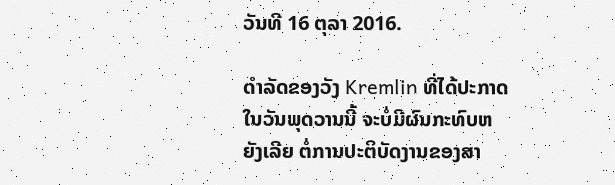ວັນທີ 16 ຕຸລາ 2016.

ດຳລັດຂອງວັງ Kremlin ທີ່ໄດ້ປະກາດ ໃນວັນພຸດວານນີ້ ຈະບໍ່ມີຜົນກະທົບຫຍັງເລີຍ ຕໍ່ການປະຕິບັດງານຂອງສາ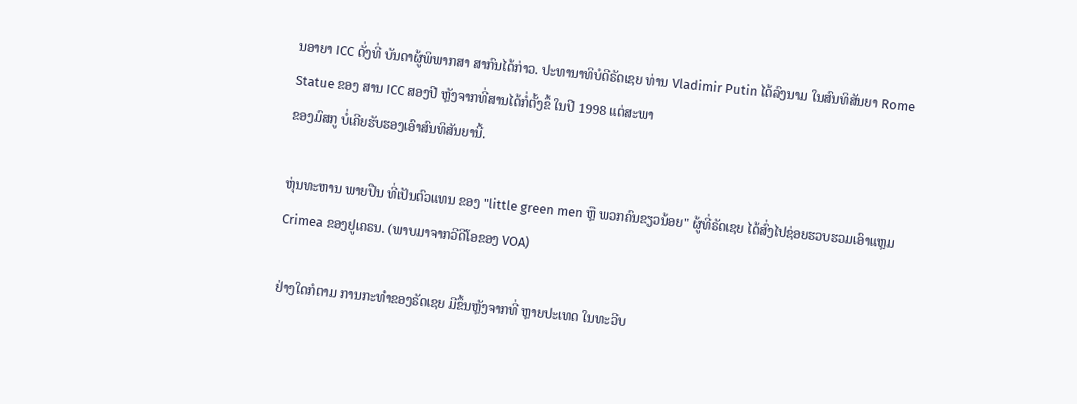ນອາຍາ ICC ດັ່ງທີ່ ບັນດາຜູ້ພິພາກສາ ສາກົນໄດ້ກ່າວ. ປະທານາທິບໍດີຣັດເຊຍ ທ່ານ Vladimir Putin ໄດ້ລົງນາມ ໃນສົນທິສັນຍາ Rome Statue ຂອງ ສານ ICC ສອງປີ ຫຼັງຈາກທີ່ສານໄດ້ກໍ່ຕັ້ງຂຶ້ ໃນປີ 1998 ແຕ່ສະພາ
ຂອງມົສກູ ບໍ່ເຄີຍຮັບຮອງເອົາສົນທິສັນຍານີ້.

ຫຸ່ນທະຫານ ພາຍປືນ ທີ່ເປັນຕົວແທນ ຂອງ "little green men ຫຼື ພວກຄົນຂຽວນ້ອຍ" ຜູ້ທີ່ຣັດເຊຍ ໄດ້ສົ່ງໄປຊ່ອຍຮວບຮວມເອົາແຫຼມ Crimea ຂອງຢູເຄຣນ. (ພາບມາຈາກວີດີໂອຂອງ VOA)

ຢ່າງໃດກໍຕາມ ການກະທຳຂອງຣັດເຊຍ ມີຂຶ້ນຫຼັງຈາກທີ່ ຫຼາຍປະເທດ ໃນທະວີບ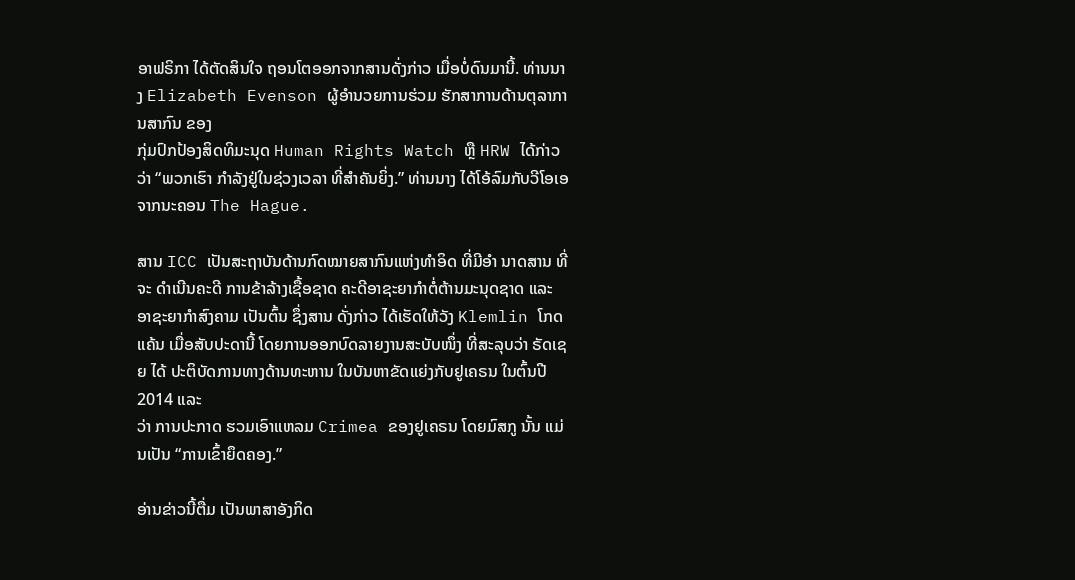ອາຟຣິກາ ໄດ້ຕັດສິນໃຈ ຖອນໂຕອອກຈາກສານດັ່ງກ່າວ ເມື່ອບໍ່ດົນມານີ້. ທ່ານນາງ Elizabeth Evenson ຜູ້ອຳນວຍການຮ່ວມ ຮັກສາການດ້ານຕຸລາການສາກົນ ຂອງ
ກຸ່ມປົກປ້ອງສິດທິມະນຸດ Human Rights Watch ຫຼື HRW ໄດ້ກ່າວວ່າ “ພວກເຮົາ ກຳລັງຢູ່ໃນຊ່ວງເວລາ ທີ່ສຳຄັນຍິ່ງ.” ທ່ານນາງ ໄດ້ໂອ້ລົມກັບວີໂອເອ ຈາກນະຄອນ The Hague.

ສານ ICC ເປັນສະຖາບັນດ້ານກົດໝາຍສາກົນແຫ່ງທຳອິດ ທີ່ມີອຳ ນາດສານ ທີ່ຈະ ດຳເນີນຄະດີ ການຂ້າລ້າງເຊື້ອຊາດ ຄະດີອາຊະຍາກຳຕໍ່ຕ້ານມະນຸດຊາດ ແລະ ອາຊະຍາກຳສົງຄາມ ເປັນຕົ້ນ ຊຶ່ງສານ ດັ່ງກ່າວ ໄດ້ເຮັດໃຫ້ວັງ Klemlin ໂກດແຄ້ນ ເມື່ອສັບປະດານີ້ ໂດຍການອອກບົດລາຍງານສະບັບໜຶ່ງ ທີ່ສະລຸບວ່າ ຣັດເຊຍ ໄດ້ ປະຕິບັດການທາງດ້ານທະຫານ ໃນບັນຫາຂັດແຍ່ງກັບຢູເຄຣນ ໃນຕົ້ນປີ 2014 ແລະ
ວ່າ ການປະກາດ ຮວມເອົາແຫລມ Crimea ຂອງຢູເຄຣນ ໂດຍມົສກູ ນັ້ນ ແມ່ນເປັນ “ການເຂົ້າຍຶດຄອງ.”

ອ່ານຂ່າວນີ້ຕື່ມ ເປັນພາສາອັງກິດ